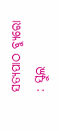ସତ୍ୟପାଠ ବ୍ୟୁରୋ : ସ୍କୁଲ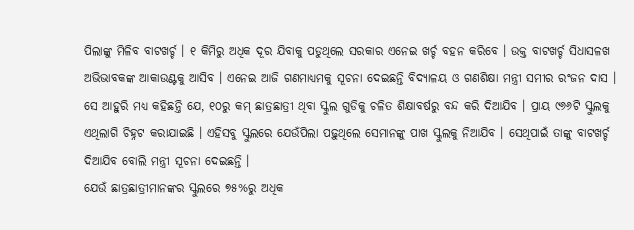ପିଲାଙ୍କୁ ମିଳିବ ବାଟଖର୍ଚ୍ଚ । ୧ କିମିରୁ ଅଧିକ ଦୂର ଯିବାକୁ ପଡୁଥିଲେ ସରକାର ଏନେଇ ଖର୍ଚ୍ଚ ବହନ କରିବେ । ଉକ୍ତ ବାଟଖର୍ଚ୍ଚ ସିଧାସଳଖ ଅଭିଭାବକଙ୍କ ଆକାଉଣ୍ଟକୁ ଆସିବ । ଏନେଇ ଆଜି ଗଣମାଧ୍ୟମକୁ ସୂଚନା ଦେଇଛନ୍ତି ବିଦ୍ୟାଳୟ ଓ ଗଣଶିକ୍ଷା ମନ୍ତ୍ରୀ ସମୀର ରଂଜନ ଦାସ ।
ସେ ଆହୁରି ମଧ୍ୟ କହିଛନ୍ତି ଯେ, ୧୦ରୁ କମ୍ ଛାତ୍ରଛାତ୍ରୀ ଥିବା ସ୍କୁଲ ଗୁଡିକୁ ଚଳିତ ଶିକ୍ଷାବର୍ଷରୁ ବନ୍ଦ କରି ଦିଆଯିବ । ପ୍ରାୟ ୯୬୬ଟି ସ୍କୁଲକୁ ଏଥିଲାଗି ଚିହ୍ନଟ କରାଯାଇଛି । ଏହିସବୁ ସ୍କୁଲରେ ଯେଉଁପିଲା ପଢ଼ୁଥିଲେ ସେମାନଙ୍କୁ ପାଖ ସ୍କୁଲକୁ ନିଆଯିବ । ସେଥିପାଇଁ ତାଙ୍କୁ ବାଟଖର୍ଚ୍ଚ ଦିଆଯିବ ବୋଲି ମନ୍ତ୍ରୀ ସୂଚନା ଦେଇଛନ୍ତି ।
ଯେଉଁ ଛାତ୍ରଛାତ୍ରୀମାନଙ୍କର ସ୍କୁଲରେ ୭୫%ରୁ ଅଧିକ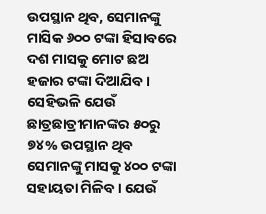ଉପସ୍ଥାନ ଥିବ, ସେମାନଙ୍କୁ ମାସିକ ୬୦୦ ଟଙ୍କା ହିସାବରେ ଦଶ ମାସକୁ ମୋଟ ଛଅ ହଜାର ଟଙ୍କା ଦିଆଯିବ। ସେହିଭଳି ଯେଉଁ ଛାତ୍ରଛାତ୍ରୀମାନଙ୍କର ୫୦ରୁ ୭୪% ଉପସ୍ଥାନ ଥିବ ସେମାନଙ୍କୁ ମାସକୁ ୪୦୦ ଟଙ୍କା ସହାୟତା ମିଳିବ। ଯେଉଁ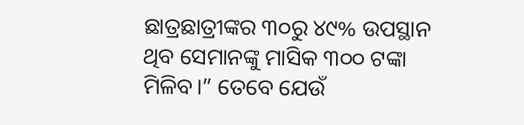ଛାତ୍ରଛାତ୍ରୀଙ୍କର ୩୦ରୁ ୪୯% ଉପସ୍ଥାନ ଥିବ ସେମାନଙ୍କୁ ମାସିକ ୩୦୦ ଟଙ୍କା ମିଳିବ।” ତେବେ ଯେଉଁ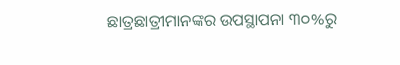ଛାତ୍ରଛାତ୍ରୀମାନଙ୍କର ଉପସ୍ଥାପନା ୩୦%ରୁ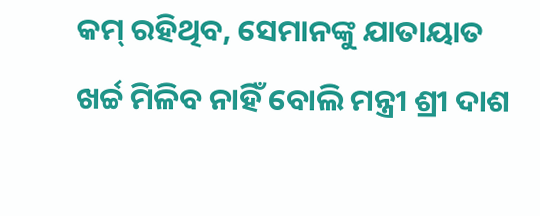କମ୍ ରହିଥିବ, ସେମାନଙ୍କୁ ଯାତାୟାତ ଖର୍ଚ୍ଚ ମିଳିବ ନାହିଁ ବୋଲି ମନ୍ତ୍ରୀ ଶ୍ରୀ ଦାଶ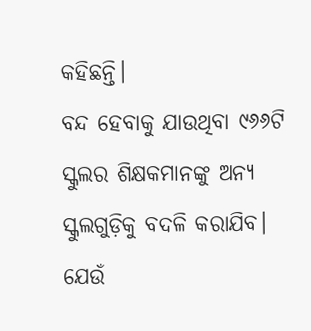କହିଛନ୍ତି।
ବନ୍ଦ ହେବାକୁ ଯାଉଥିବା ୯୬୬ଟି ସ୍କୁଲର ଶିକ୍ଷକମାନଙ୍କୁ ଅନ୍ୟ ସ୍କୁଲଗୁଡ଼ିକୁ ବଦଳି କରାଯିବ। ଯେଉଁ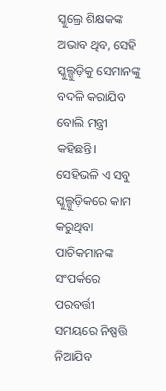ସ୍କୁଲ୍ରେ ଶିକ୍ଷକଙ୍କ ଅଭାବ ଥିବ, ସେହି ସ୍କୁଲ୍ଗୁଡ଼ିକୁ ସେମାନଙ୍କୁ ବଦଳି କରାଯିବ ବୋଲି ମନ୍ତ୍ରୀ କହିଛନ୍ତି। ସେହିଭଳି ଏ ସବୁ ସ୍କୁଲ୍ଗୁଡ଼ିକରେ କାମ କରୁଥିବା ପାଚିକମାନଙ୍କ ସଂପର୍କରେ ପରବର୍ତ୍ତୀ ସମୟରେ ନିଷ୍ପତ୍ତି ନିଆଯିବ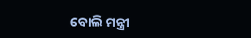ବୋଲି ମନ୍ତ୍ରୀ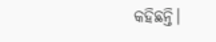କହିଛନ୍ତି।